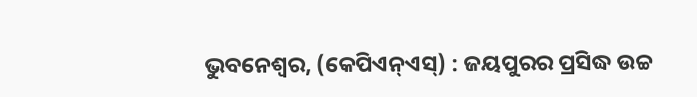ଭୁବନେଶ୍ୱର, (କେପିଏନ୍ଏସ୍) : ଜୟପୁରର ପ୍ରସିଦ୍ଧ ଉଚ୍ଚ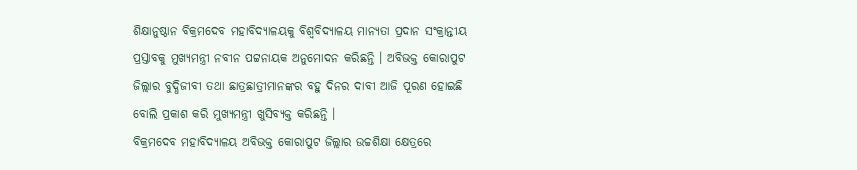ଶିକ୍ଷାନୁଷ୍ଠାନ ବିକ୍ରମଦେବ ମହାବିଦ୍ୟାଳୟକୁ ବିଶ୍ୱବିଦ୍ୟାଳୟ ମାନ୍ୟତା ପ୍ରଦାନ ସଂକ୍ରାନ୍ତୀୟ ପ୍ରସ୍ତାବକୁ ମୁଖ୍ୟମନ୍ତ୍ରୀ ନବୀନ ପଟ୍ଟନାୟକ ଅନୁମୋଦନ କରିଛନ୍ତି । ଅବିଭକ୍ତ କୋରାପୁଟ ଜିଲ୍ଲାର ବୁଦ୍ଧିଜୀବୀ ତଥା ଛାତ୍ରଛାତ୍ରୀମାନଙ୍କର ବହୁ ଦିନର ଦାବୀ ଆଜି ପୂରଣ ହୋଇଛି ବୋଲି ପ୍ରକାଶ କରି ମୁଖ୍ୟମନ୍ତ୍ରୀ ଖୁସିବ୍ୟକ୍ତ କରିଛନ୍ତି ।
ବିକ୍ରମଦେବ ମହାବିଦ୍ୟାଳୟ ଅବିଭକ୍ତ କୋରାପୁଟ ଜିଲ୍ଲାର ଉଚ୍ଚଶିକ୍ଷା କ୍ଷେତ୍ରରେ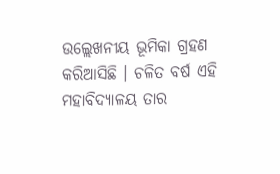ଉଲ୍ଲେଖନୀୟ ଭୂମିକା ଗ୍ରହଣ କରିଆସିଛି । ଚଳିତ ବର୍ଷ ଏହି ମହାବିଦ୍ୟାଳୟ ତାର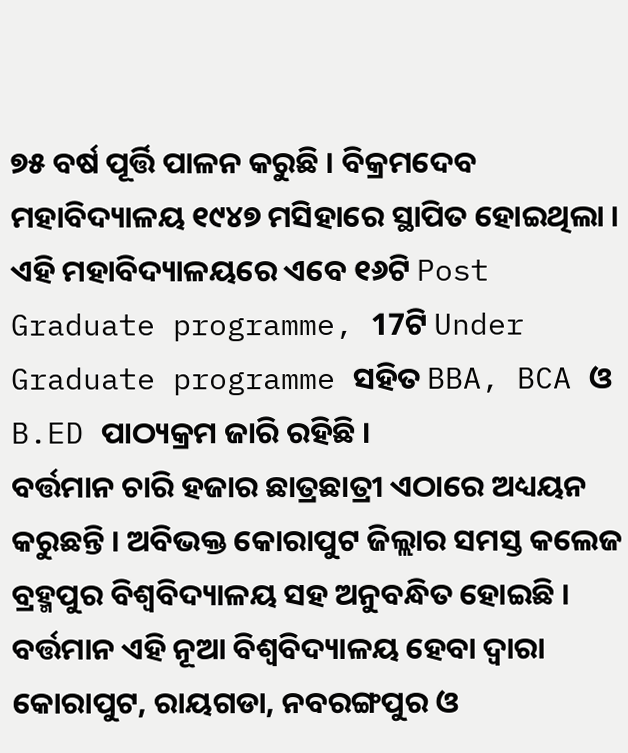୭୫ ବର୍ଷ ପୂର୍ତ୍ତି ପାଳନ କରୁଛି । ବିକ୍ରମଦେବ ମହାବିଦ୍ୟାଳୟ ୧୯୪୭ ମସିହାରେ ସ୍ଥାପିତ ହୋଇଥିଲା । ଏହି ମହାବିଦ୍ୟାଳୟରେ ଏବେ ୧୬ଟି Post Graduate programme, 17ଟି Under Graduate programme ସହିତ BBA, BCA ଓ B.ED ପାଠ୍ୟକ୍ରମ ଜାରି ରହିଛି ।
ବର୍ତ୍ତମାନ ଚାରି ହଜାର ଛାତ୍ରଛାତ୍ରୀ ଏଠାରେ ଅଧ୍ୟୟନ କରୁଛନ୍ତି । ଅବିଭକ୍ତ କୋରାପୁଟ ଜିଲ୍ଲାର ସମସ୍ତ କଲେଜ ବ୍ରହ୍ମପୁର ବିଶ୍ୱବିଦ୍ୟାଳୟ ସହ ଅନୁବନ୍ଧିତ ହୋଇଛି । ବର୍ତ୍ତମାନ ଏହି ନୂଆ ବିଶ୍ୱବିଦ୍ୟାଳୟ ହେବା ଦ୍ଵାରା କୋରାପୁଟ, ରାୟଗଡା, ନବରଙ୍ଗପୁର ଓ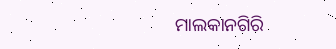ମାଲକାନଗିରି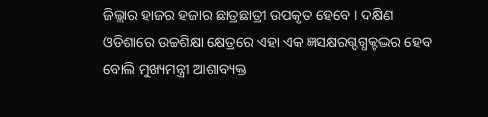ଜିଲ୍ଲାର ହାଜର ହଜାର ଛାତ୍ରଛାତ୍ରୀ ଉପକୃତ ହେବେ । ଦକ୍ଷିଣ ଓଡିଶାରେ ଉଚ୍ଚଶିକ୍ଷା କ୍ଷେତ୍ରରେ ଏହା ଏକ ଜ୍ଞସକ୍ଷରଗ୍ଦଗ୍ଧକ୍ଟଦ୍ଭର ହେବ ବୋଲି ମୁଖ୍ୟମନ୍ତ୍ରୀ ଆଶାବ୍ୟକ୍ତ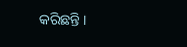କରିଛନ୍ତି ।